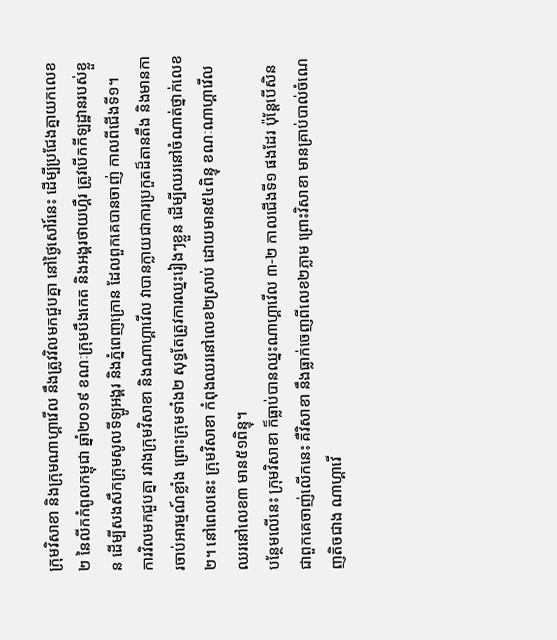ក្រុមវិសាខា និងក្រុមណាហ្គាវើល នឹងត្រូវវិលមកជួបគ្នា នៅថ្ងៃសៅរ៍នេះ ដើម្បីប្រជែងគ្នាយកលេខ២ នៃលីកកំពូលកម្ពុជា ឆ្នាំ២០១៩ ខណៈក្រុមបឹងកេត និងអង្គរថាយហ្គឺរ ត្រូវបើកកីឡដ្ឋានរបស់ខ្លួន ដើម្បីសងសឹកក្រុមសូលទីឡូអង្គរ និងភ្នំពេញក្រោន ដែលពួកគេបានចាញ់ កាលពីជើងទី១។
ការវិលមកជួបគ្នា រវាងក្រុមវិសាខា និងណាហ្គាវើល វាបានក្លាយជាការប្រកួតដ៏តានតឹង និងមានការចាប់អារម្មណ៍ខ្លាំង ព្រោះក្រុមទាំង២ សុទ្ធតែត្រូវការឈ្នះរៀងៗខ្លួន ដើម្បីឈរនៅចំណាត់ថ្នាក់លេខ២។ នៅពេលនេះ ក្រុមវិសាខា កំពុងឈរនៅលេខ២ស្រាប់ ដោយមាន៥៤ពិន្ទុ ខណៈណាហ្គាវើល ឈរនៅលេខ៣ មាន៥១ពិន្ទុ។
បន្ថែមលើនេះ ក្រុមវិសាខា ក៏ធ្លាប់បានឈ្នះណាហ្គាវើល ៣-២ កាលជើងទី១ ផងដែរ ប៉ុន្តែបើសិនជាពួកគេចាញ់លើកនេះ គឺវិសាខា នឹងធ្លាក់ចេញពីលេខ២ភ្លាម ព្រោះវិសាខា មានគ្រាប់បាល់ចំណេញតិចជាង ណាហ្គាវើ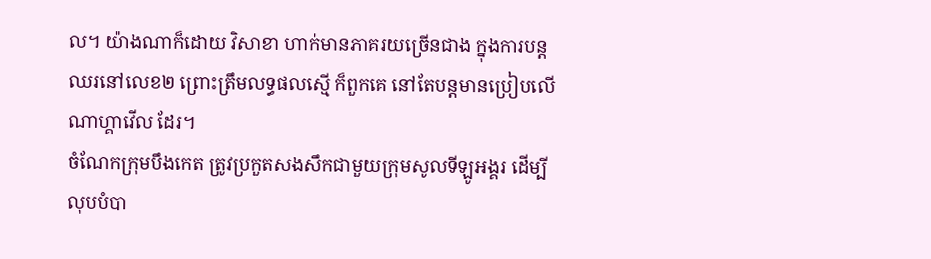ល។ យ៉ាងណាក៏ដោយ វិសាខា ហាក់មានភាគរយច្រើនជាង ក្នុងការបន្តឈរនៅលេខ២ ព្រោះត្រឹមលទ្ធផលស្មើ ក៏ពួកគេ នៅតែបន្តមានប្រៀបលើ ណាហ្គាវើល ដែរ។
ចំណែកក្រុមបឹងកេត ត្រូវប្រកួតសងសឹកជាមួយក្រុមសូលទីឡូអង្គរ ដើម្បីលុបបំបា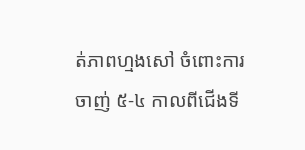ត់ភាពហ្មងសៅ ចំពោះការចាញ់ ៥-៤ កាលពីជើងទី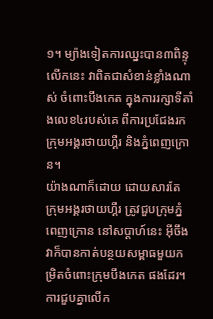១។ ម្យ៉ាងទៀតការឈ្នះបាន៣ពិន្ទុ លើកនេះ វាពិតជាសំខាន់ខ្លាំងណាស់ ចំពោះបឹងកេត ក្នុងការរក្សាទីតាំងលេខ៤របស់គេ ពីការប្រជែងរកក្រុមអង្គរថាយហ្គឺរ និងភ្នំពេញក្រោន។
យ៉ាងណាក៏ដោយ ដោយសារតែ ក្រុមអង្គរថាយហ្គឺរ ត្រូវជួបក្រុមភ្នំពេញក្រោន នៅសប្តាហ៍នេះ អ៊ីចឹងវាក៏បានកាត់បន្ថយសម្ពាធមួយកម្រិតចំពោះក្រុមបឹងកេត ផងដែរ។ ការជួបគ្នាលើក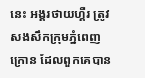នេះ អង្គរថាយហ្គឺរ ត្រូវសងសឹកក្រុមភ្នំពេញក្រោន ដែលពួកគេបាន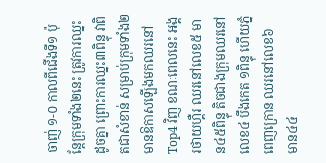ចាញ់ ១-០ កាលពីជើងទី១ ប៉ុន្តែក្រុមទាំង២នេះ ត្រូវការឈ្នះដូចគ្នា ព្រោះការឈ្នះ៣ពិន្ទុ វាពិតជាសំខាន់ សម្រាប់ក្រុមទាំង២ មានឱកាសឡើងមកឈរនៅ Top4 វិញ ខណៈពេលនេះ អង្គរថាយហ្គឺរ ឈរនៅលេខ៥ មាន៤៥ពិន្ទុ តិចជាងក្រុមឈរនៅលេខ៤ បឹងកេត ១ពិន្ទុ ហើយភ្នំពេញក្រោន ឈរនៅលេខ៦ មាន៤៤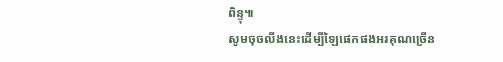ពិន្ទុ៕
សូមចុចលីងនេះដើម្បីឡៃផេកផងអរគុណច្រើន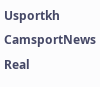Usportkh CamsportNews Real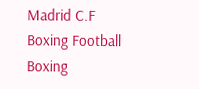Madrid C.F Boxing Football Boxing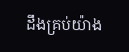ដឹងគ្រប់យ៉ាង